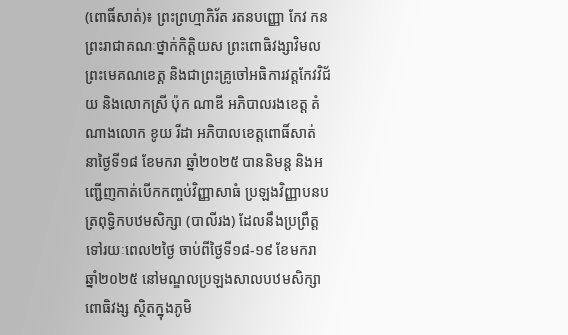(ពោធិ៍សាត់)៖ ព្រះព្រហ្មាភិរ័ត រតនបញ្ញោ កែវ កន ព្រះរាជាគណៈថ្នាក់កិត្តិយស ព្រះពោធិវង្សាវិមល ព្រះមេគណខេត្ត និងជាព្រះគ្រូចៅអធិការវត្តកែវវិជ័យ និងលោកស្រី ប៉ុក ណាឌី អភិបាលរងខេត្ត តំណាងលោក ខូយ រីដា អភិបាលខេត្តពោធិ៍សាត់ នាថ្ងៃទី១៨ ខែមករា ឆ្នាំ២០២៥ បាននិមន្ត និងអញ្ជើញកាត់បើកកញ្ចប់វិញ្ញាសាធំ ប្រឡងវិញ្ញាបនបត្រពុទ្ធិកបឋមសិក្សា (បាលីរង) ដែលនឹងប្រព្រឹត្តទៅរយៈពេល២ថ្ងៃ ចាប់ពីថ្ងៃទី១៨-១៩ ខែមករា ឆ្នាំ២០២៥ នៅមណ្ឌលប្រឡងសាលបឋមសិក្សាពោធិវង្ស ស្ថិតក្នុងភូមិ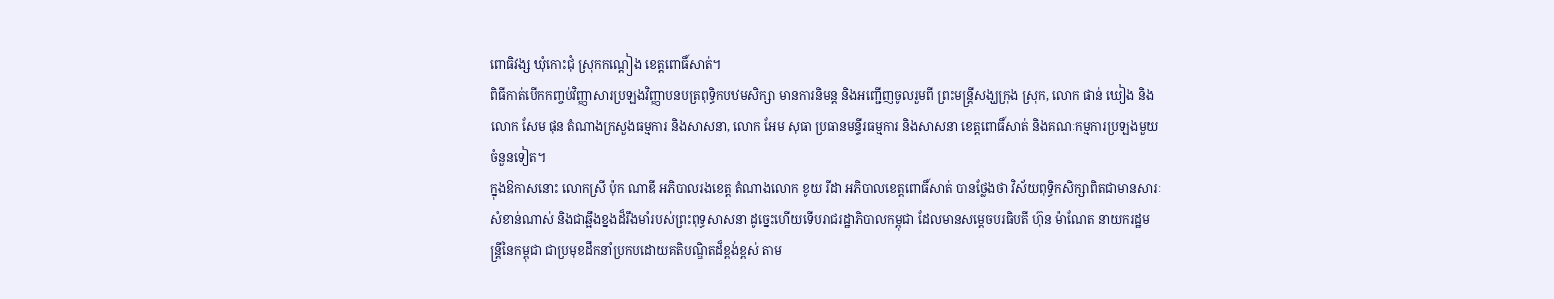ពោធិវង្ស ឃុំកោះជុំ ស្រុកកណ្តៀង ខេត្តពោធិ៍សាត់។
ពិធីកាត់បើកកញ្ចប់វិញ្ញាសារប្រឡងវិញ្ញាបនបត្រពុទ្ធិកបឋមសិក្សា មានការនិមន្ត និងអញ្ជើញចូលរួមពី ព្រះមន្ត្រីសង្ឃក្រុង ស្រុក, លោក ផាន់ ឃៀង និងលោក សែម ផុន តំណាងក្រសួងធម្មការ និងសាសនា, លោក អែម សុធា ប្រធានមន្ទីរធម្មការ និងសាសនា ខេត្តពោធិ៍សាត់ និងគណៈកម្មការប្រឡងមួយចំនួនទៀត។
ក្នុងឱកាសនោះ លោកស្រី ប៉ុក ណាឌី អភិបាលរងខេត្ត តំណាងលោក ខូយ រីដា អភិបាលខេត្តពោធិ៍សាត់ បានថ្លែងថា វិស័យពុទ្ធិកសិក្សាពិតជាមានសារៈសំខាន់ណាស់ និងជាឆ្អឹងខ្នងដ៏រឹងមាំរបស់ព្រះពុទ្ធសាសនា ដូច្នេះហើយទើបរាជរដ្ឋាភិបាលកម្ពុជា ដែលមានសម្ដេចបរធិបតី ហ៊ុន ម៉ាណែត នាយករដ្ឋមន្រ្តីនៃកម្ពុជា ជាប្រមុខដឹកនាំប្រកបដោយគតិបណ្ឌិតដ៏ខ្ពង់ខ្ពស់ តាម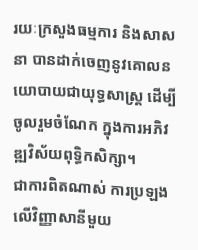រយៈក្រសួងធម្មការ និងសាសនា បានដាក់ចេញនូវគោលនយោបាយជាយុទ្ធសាស្ត្រ ដើម្បីចូលរួមចំណែក ក្នុងការអភិវឌ្ឍវិស័យពុទ្ធិកសិក្សា។
ជាការពិតណាស់ ការប្រឡងលើវិញ្ញាសានីមួយ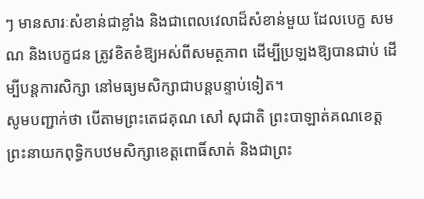ៗ មានសារៈសំខាន់ជាខ្លាំង និងជាពេលវេលាដ៏សំខាន់មួយ ដែលបេក្ខ សមណ និងបេក្ខជន ត្រូវខិតខំឱ្យអស់ពីសមត្ថភាព ដើម្បីប្រឡងឱ្យបានជាប់ ដើម្បីបន្តការសិក្សា នៅមធ្យមសិក្សាជាបន្តបន្ទាប់ទៀត។
សូមបញ្ជាក់ថា បើតាមព្រះតេជគុណ សៅ សុជាតិ ព្រះបាឡាត់គណខេត្ត ព្រះនាយកពុទ្ធិកបឋមសិក្សាខេត្តពោធិ៍សាត់ និងជាព្រះ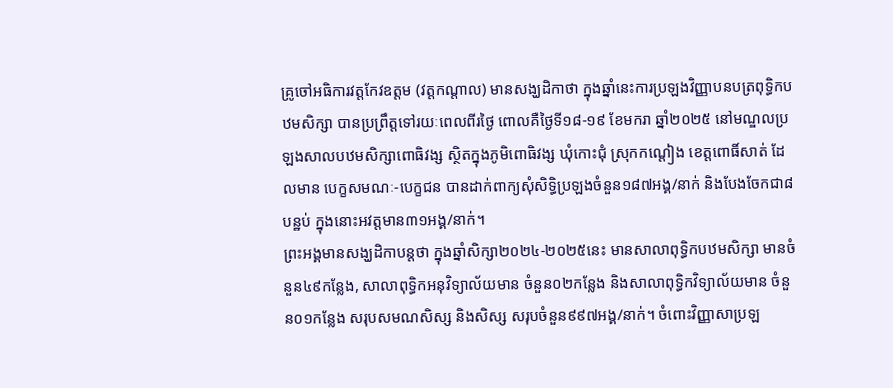គ្រូចៅអធិការវត្តកែវឧត្តម (វត្តកណ្តាល) មានសង្ឃដិកាថា ក្នុងឆ្នាំនេះការប្រឡងវិញ្ញាបនបត្រពុទ្ធិកបឋមសិក្សា បានប្រព្រឹត្តទៅរយៈពេលពីរថ្ងៃ ពោលគឺថ្ងៃទី១៨-១៩ ខែមករា ឆ្នាំ២០២៥ នៅមណ្ឌលប្រឡងសាលបឋមសិក្សាពោធិវង្ស ស្ថិតក្នុងភូមិពោធិវង្ស ឃុំកោះជុំ ស្រុកកណ្តៀង ខេត្តពោធិ៍សាត់ ដែលមាន បេក្ខសមណៈ-បេក្ខជន បានដាក់ពាក្យសុំសិទ្ធិប្រឡងចំនួន១៨៧អង្គ/នាក់ និងបែងចែកជា៨បន្ឋប់ ក្នុងនោះអវត្តមាន៣១អង្គ/នាក់។
ព្រះអង្គមានសង្ឃដិកាបន្តថា ក្នុងឆ្នាំសិក្សា២០២៤-២០២៥នេះ មានសាលាពុទ្ធិកបឋមសិក្សា មានចំនួន៤៩កន្លែង, សាលាពុទ្ធិកអនុវិទ្យាល័យមាន ចំនួន០២កន្លែង និងសាលាពុទ្ធិកវិទ្យាល័យមាន ចំនួន០១កន្លែង សរុបសមណសិស្ស និងសិស្ស សរុបចំនួន៩៩៧អង្គ/នាក់។ ចំពោះវិញ្ញាសាប្រឡ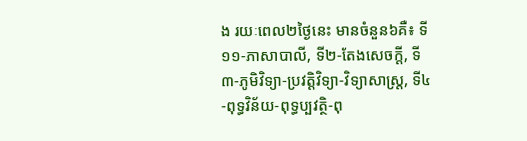ង រយៈពេល២ថ្ងៃនេះ មានចំនួន៦គឺ៖ ទី១១-ភាសាបាលី, ទី២-តែងសេចក្តី, ទី៣-ភូមិវិទ្យា-ប្រវត្តិវិទ្យា-វិទ្យាសាស្ត្រ, ទី៤-ពុទ្ធវិន័យ-ពុទ្ធប្បវត្ថិ-ពុ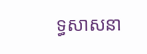ទ្ធសាសនា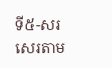ទី៥-សរសេរតាម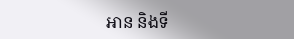អាន និងទី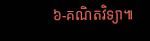៦-គណិតវិទ្យា៕